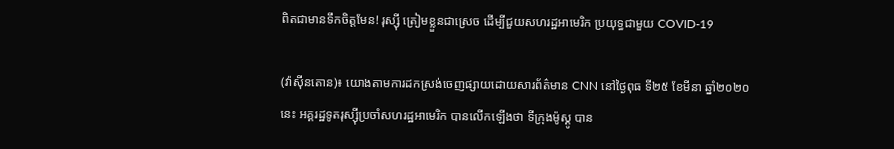ពិតជាមានទឹកចិត្តមែន! រុស្ស៊ី ត្រៀមខ្លួនជាស្រេច ដើម្បីជួយសហរដ្ឋអាមេរិក ប្រយុទ្ធជាមួយ COVID-19

(វ៉ាស៊ីនតោន)៖ យោងតាមការដកស្រង់ចេញផ្សាយដោយសារព័ត៌មាន CNN នៅថ្ងៃពុធ ទី២៥ ខែមីនា ឆ្នាំ២០២០នេះ អគ្គរដ្ឋទូតរុស្ស៊ីប្រចាំសហរដ្ឋអាមេរិក បានលើកឡើងថា ទីក្រុងម៉ូស្គូ បាន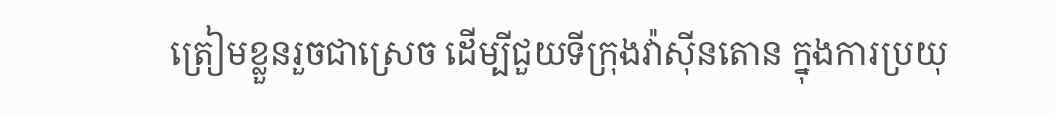ត្រៀមខ្លួនរួចជាស្រេច ដើម្បីជួយទីក្រុងវ៉ាស៊ីនតោន ក្នុងការប្រយុ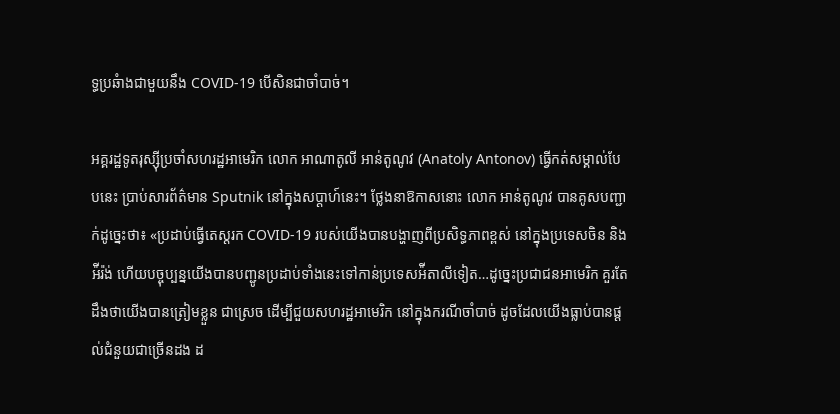ទ្ធប្រឆំាងជាមួយនឹង COVID-19 បើសិនជាចាំបាច់។

អគ្គរដ្ឋទូតរុស្ស៊ីប្រចាំសហរដ្ឋអាមេរិក លោក អាណាតូលី អាន់តូណូវ (Anatoly Antonov) ធ្វើកត់សម្គាល់បែបនេះ ប្រាប់សារព័ត៌មាន Sputnik នៅក្នុងសប្ដាហ៍នេះ។ ថ្លែងនាឱកាសនោះ លោក អាន់តូណូវ បានគូសបញ្ជាក់ដូច្នេះថា៖ «ប្រដាប់ធ្វើតេស្ដរក COVID-19 របស់យើងបានបង្ហាញពីប្រសិទ្ធភាពខ្ពស់ នៅក្នុងប្រទេសចិន និងអ៉ីរ៉ង់ ហើយបច្ចុប្បន្នយើងបានបញ្ជូនប្រដាប់ទាំងនេះទៅកាន់ប្រទេសអ៉ីតាលីទៀត…ដូច្នេះប្រជាជនអាមេរិក គួរតែដឹងថាយើងបានត្រៀមខ្លួន ជាស្រេច ដើម្បីជួយសហរដ្ឋអាមេរិក នៅក្នុងករណីចាំបាច់ ដូចដែលយើងធ្លាប់បានផ្ដល់ជំនួយជាច្រើនដង ដ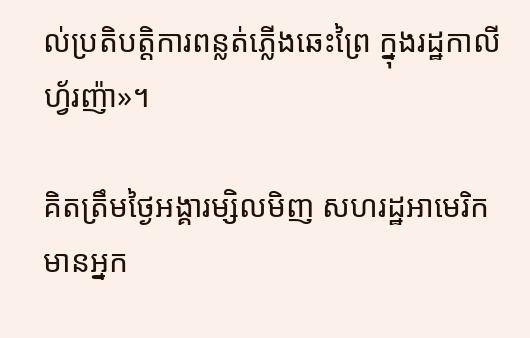ល់ប្រតិបត្តិការពន្លត់ភ្លើងឆេះព្រៃ ក្នុងរដ្ឋកាលីហ្វ័រញ៉ា»។

គិតត្រឹមថ្ងៃអង្គារម្សិលមិញ សហរដ្ឋអាមេរិក មានអ្នក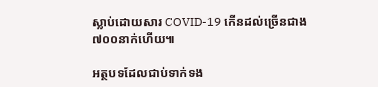ស្លាប់ដោយសារ COVID-19 កើនដល់ច្រើនជាង ៧០០នាក់ហើយ៕

អត្ថបទដែលជាប់ទាក់ទង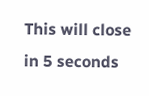This will close in 5 seconds